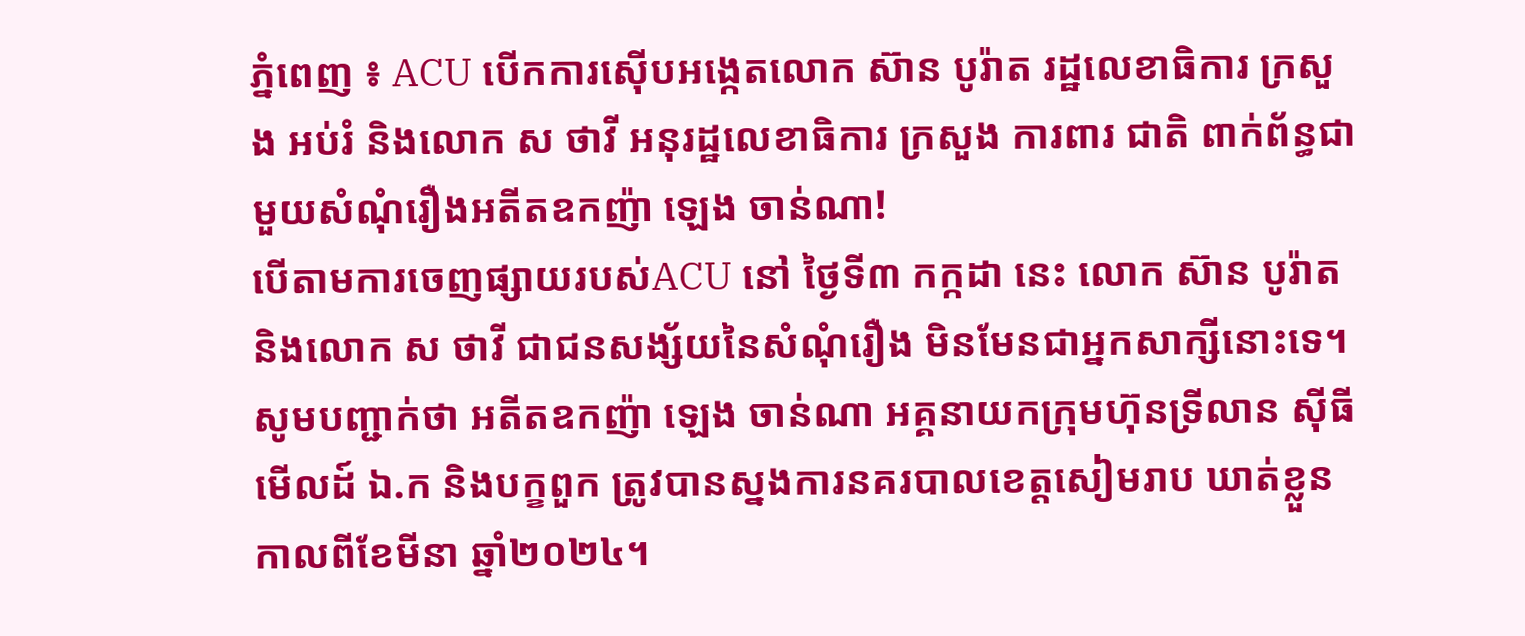ភ្នំពេញ ៖ ACU បើកការស៊ើបអង្កេតលោក ស៊ាន បូរ៉ាត រដ្ឋលេខាធិការ ក្រសួង អប់រំ និងលោក ស ថាវី អនុរដ្ឋលេខាធិការ ក្រសួង ការពារ ជាតិ ពាក់ព័ន្ធជាមួយសំណុំរឿងអតីតឧកញ៉ា ឡេង ចាន់ណា!
បេីតាមការចេញផ្សាយរបស់ACU នៅ ថ្ងៃទី៣ កក្កដា នេះ លោក ស៊ាន បូរ៉ាត និងលោក ស ថាវី ជាជនសង្ស័យនៃសំណុំរឿង មិនមែនជាអ្នកសាក្សីនោះទេ។
សូមបញ្ជាក់ថា អតីតឧកញ៉ា ឡេង ចាន់ណា អគ្គនាយកក្រុមហ៊ុនទ្រីលាន ស៊ីធីមើលដ៍ ឯ.ក និងបក្ខពួក ត្រូវបានស្នងការនគរបាលខេត្តសៀមរាប ឃាត់ខ្លួន កាលពីខែមីនា ឆ្នាំ២០២៤។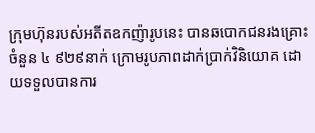ក្រុមហ៊ុនរបស់អតីតឧកញ៉ារូបនេះ បានឆបោកជនរងគ្រោះចំនួន ៤ ៩២៩នាក់ ក្រោមរូបភាពដាក់ប្រាក់វិនិយោគ ដោយទទួលបានការ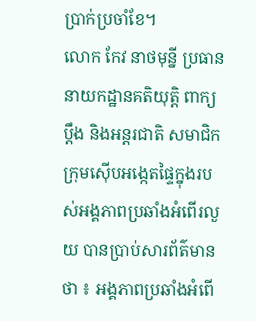ប្រាក់ប្រចាំខែ។
លោក កែវ នាថមុន្នី ប្រធាននាយកដ្ឋានគតិយុត្តិ ពាក្យប្ដឹង និងអន្តរជាតិ សមាជិកក្រុមស៊ើបអង្កេតផ្ទៃក្នុងរបស់អង្គភាពប្រឆាំងអំពើរលួយ បានប្រាប់សារព័ត៌មានថា ៖ អង្គភាពប្រឆាំងអំពើ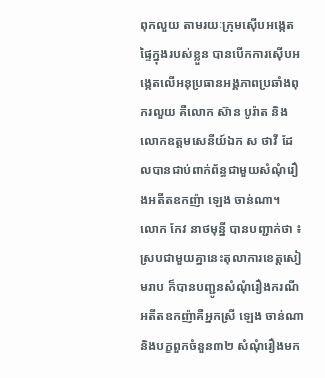ពុកលួយ តាមរយៈក្រុមស៊ើបអង្កេតផ្ទៃក្នុងរបស់ខ្លួន បានបើកការស៊ើបអង្កេតលើអនុប្រធានអង្គភាពប្រឆាំងពុករលួយ គឺលោក ស៊ាន បូរ៉ាត និងលោកឧត្តមសេនីយ៍ឯក ស ថាវី ដែលបានជាប់ពាក់ព័ន្ធជាមួយសំណុំរឿងអតីតឧកញ៉ា ឡេង ចាន់ណា។
លោក កែវ នាថមុន្នី បានបញ្ជាក់ថា ៖ ស្របជាមួយគ្នានេះតុលាការខេត្តសៀមរាប ក៏បានបញ្ជូនសំណុំរឿងករណីអតីតឧកញ៉ាគឺអ្នកស្រី ឡេង ចាន់ណា និងបក្ខពួកចំនួន៣២ សំណុំរឿងមក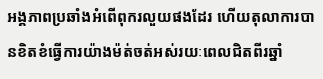អង្គភាពប្រឆាំងអំពើពុករលួយផងដែរ ហើយតុលាការបានខិតខំធ្វើការយ៉ាងម៉ត់ចត់អស់រយៈពេលជិតពីរឆ្នាំ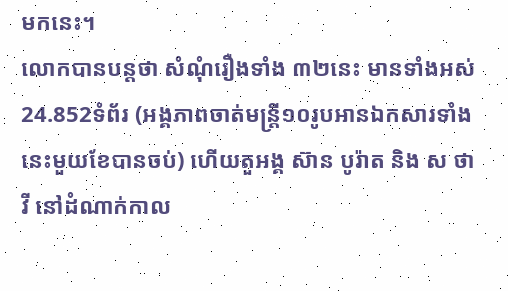មកនេះ។
លោកបានបន្តថា សំណុំរឿងទាំង ៣២នេះ មានទាំងអស់ 24.852ទំព័រ (អង្គភាពចាត់មន្ត្រី១០រូបអានឯកសារទាំងនេះមួយខែបានចប់) ហើយតួអង្គ ស៊ាន បូរ៉ាត និង ស ថាវី នៅដំណាក់កាល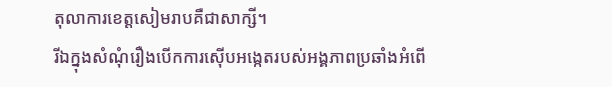តុលាការខេត្តសៀមរាបគឺជាសាក្សី។
រីឯក្នុងសំណុំរឿងបើកការស៊ើបអង្កេតរបស់អង្គភាពប្រឆាំងអំពើ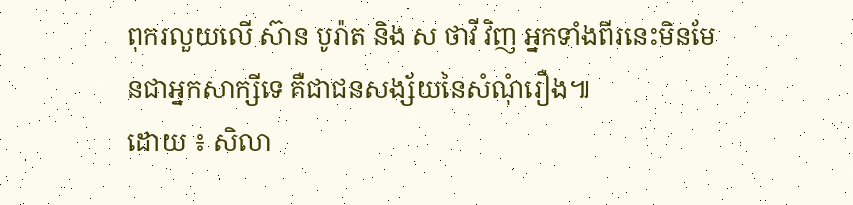ពុករលួយលើ ស៊ាន បូរ៉ាត និង ស ថាវី វិញ អ្នកទាំងពីរនេះមិនមែនជាអ្នកសាក្សីទេ គឺជាជនសង្ស័យនៃសំណុំរឿង៕
ដោយ ៖ សិលា